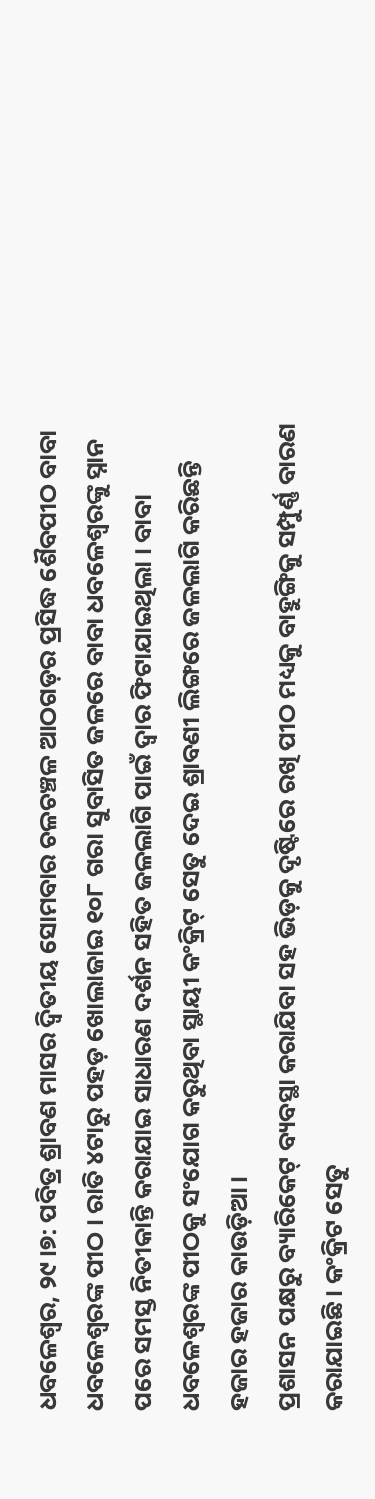ଧବଳେଶ୍ୱର, ୨୯।୭: ପବିତ୍ର ଶ୍ରାବଣ ମାସର ଦ୍ୱିତୀୟ ସୋମବାର ଚଳଚଞ୍ଚଳ ଆଠଗଡ଼ର ପ୍ରସିଦ୍ଧ ଶୈବପୀଠ ବାବା ଧବଳେଶ୍ଵରଙ୍କ ପୀଠ । ରାତି ୪ଟାରୁ ପହଡ଼ ଖୋଲାଜାଇ ୧୦୮ ଗରା ସୁବାସିତ ଜଳରେ ବାବା ଧବଳେଶ୍ୱରଙ୍କୁ ସ୍ନାନ ପରେ ସମସ୍ତ ନିତୀକାନ୍ତି କରାଯାଇ ସାଧାରଣ ଦର୍ଶନ ସହିତ ଜଳଲାଗି ପାଇଁ ଦ୍ଵାର ଫିଟାଯାଇଥିଲା । ବାବା ଧବଳେଶ୍ୱରଙ୍କ ପୀଠକୁ ସଂଯୋଗ କରୁଥିବା ସ୍ଥାୟୀ କଂକ୍ରିଟ୍ ସେତୁ ଦେଇ ଶ୍ରାବଣୀ ଲିଙ୍ଗରେ ଜଳଲାଗି କରିଛନ୍ତି ହଜାର ହଜାର କାଉଡ଼ିଆ ।
ପ୍ରଶାସନ ପକ୍ଷରୁ ବ୍ୟାରିକେଟ୍ ବ୍ୟବସ୍ଥା କରାଯିବା ସହ ଭିଡ଼କୁ ଦୃଷ୍ଟିରେ ରଖି ପୀଠ ମଧ୍ୟକୁ ବାହୁଙ୍ଗିକୁ ସମ୍ପୁର୍ଣ୍ଣ ବାରଣ କରାଯାଇଛି । କଂକ୍ରିଟ ସେତୁ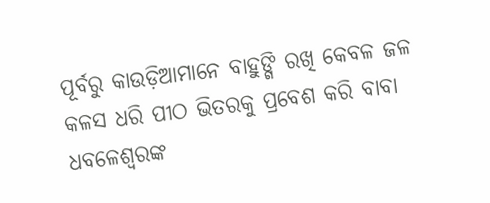ପୂର୍ବରୁ କାଉଡ଼ିଆମାନେ ବାହୁଙ୍ଗି ରଖି କେବଳ ଜଳ କଳସ ଧରି ପୀଠ ଭିତରକୁ ପ୍ରବେଶ କରି ବାବା ଧବଳେଶ୍ୱରଙ୍କ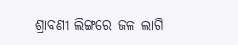ଶ୍ରାବଣୀ ଲିଙ୍ଗରେ ଜଳ ଲାଗି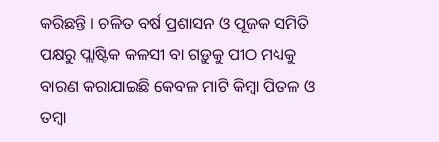କରିଛନ୍ତି । ଚଳିତ ବର୍ଷ ପ୍ରଶାସନ ଓ ପୂଜକ ସମିତି ପକ୍ଷରୁ ପ୍ଲାଷ୍ଟିକ କଳସୀ ବା ଗଡ଼ୁକୁ ପୀଠ ମଧ୍ୟକୁ ବାରଣ କରାଯାଇଛି କେବଳ ମାଟି କିମ୍ବା ପିତଳ ଓ ତମ୍ବା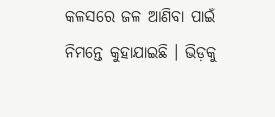କଳସରେ ଜଳ ଆଣିବା ପାଇଁ ନିମନ୍ତେ କୁହାଯାଇଛି । ଭିଡ଼କୁ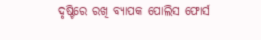ଦୃଷ୍ଟିରେ ରଖି ବ୍ୟାପକ ପୋଲିସ ଫୋର୍ସ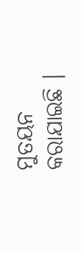ମୁତୟନ କରାଯାଇଛି ।